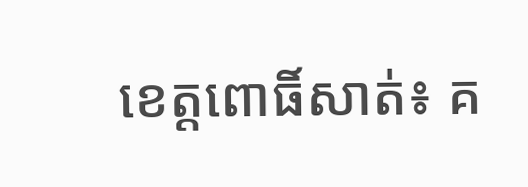ខេត្តពោធិ៍សាត់៖ គ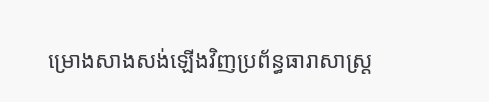ម្រោងសាងសង់ឡើងវិញប្រព័ន្ធធារាសាស្ត្រ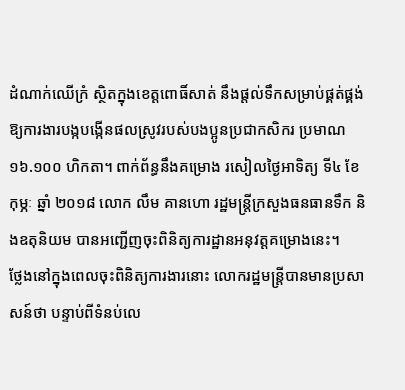ដំណាក់ឈើក្រំ ស្ថិតក្នុងខេត្តពោធិ៍សាត់ នឹងផ្តល់ទឹកសម្រាប់ផ្គត់ផ្គង់ឱ្យការងារបង្កបង្កើនផលស្រូវរបស់បងប្អូនប្រជាកសិករ ប្រមាណ ១៦.១០០ ហិកតា។ ពាក់ព័ន្ធនឹងគម្រោង រសៀលថ្ងៃអាទិត្យ ទី៤ ខែកុម្ភៈ ឆ្នាំ ២០១៨ លោក លឹម គានហោ រដ្ឋមន្ត្រីក្រសួងធនធានទឹក និងឧតុនិយម បានអញ្ជើញចុះពិនិត្យការដ្ឋានអនុវត្តគម្រោងនេះ។
ថ្លែងនៅក្នុងពេលចុះពិនិត្យការងារនោះ លោករដ្ឋមន្ត្រីបានមានប្រសាសន៍ថា បន្ទាប់ពីទំនប់លេ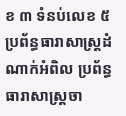ខ ៣ ទំនប់លេខ ៥ ប្រព័ន្ធធារាសាស្ត្រដំណាក់អំពិល ប្រព័ន្ធធារាសាស្ត្រចា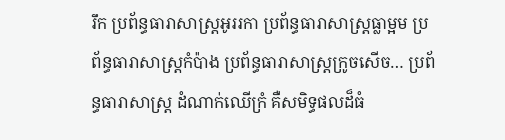រឹក ប្រព័ន្ធធារាសាស្ត្រអូររកា ប្រព័ន្ធធារាសាស្ត្រធ្លាម្អម ប្រព័ន្ធធារាសាស្ត្រកំប៉ាង ប្រព័ន្ធធារាសាស្ត្រក្រូចសើច… ប្រព័ន្ធធារាសាស្ត្រ ដំណាក់ឈើក្រំ គឺសមិទ្ធផលដ៏ធំ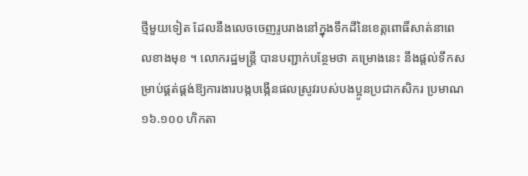ថ្មីមួយទៀត ដែលនឹងលេចចេញរូបរាងនៅក្នុងទឹកដីនៃខេត្តពោធិ៍សាត់នាពេលខាងមុខ ។ លោករដ្ឋមន្ត្រី បានបញ្ជាក់បន្ថែមថា គម្រោងនេះ នឹងផ្តល់ទឹកសម្រាប់ផ្គត់ផ្គង់ឱ្យការងារបង្កបង្កើនផលស្រូវរបស់បងប្អូនប្រជាកសិករ ប្រមាណ ១៦.១០០ ហិកតា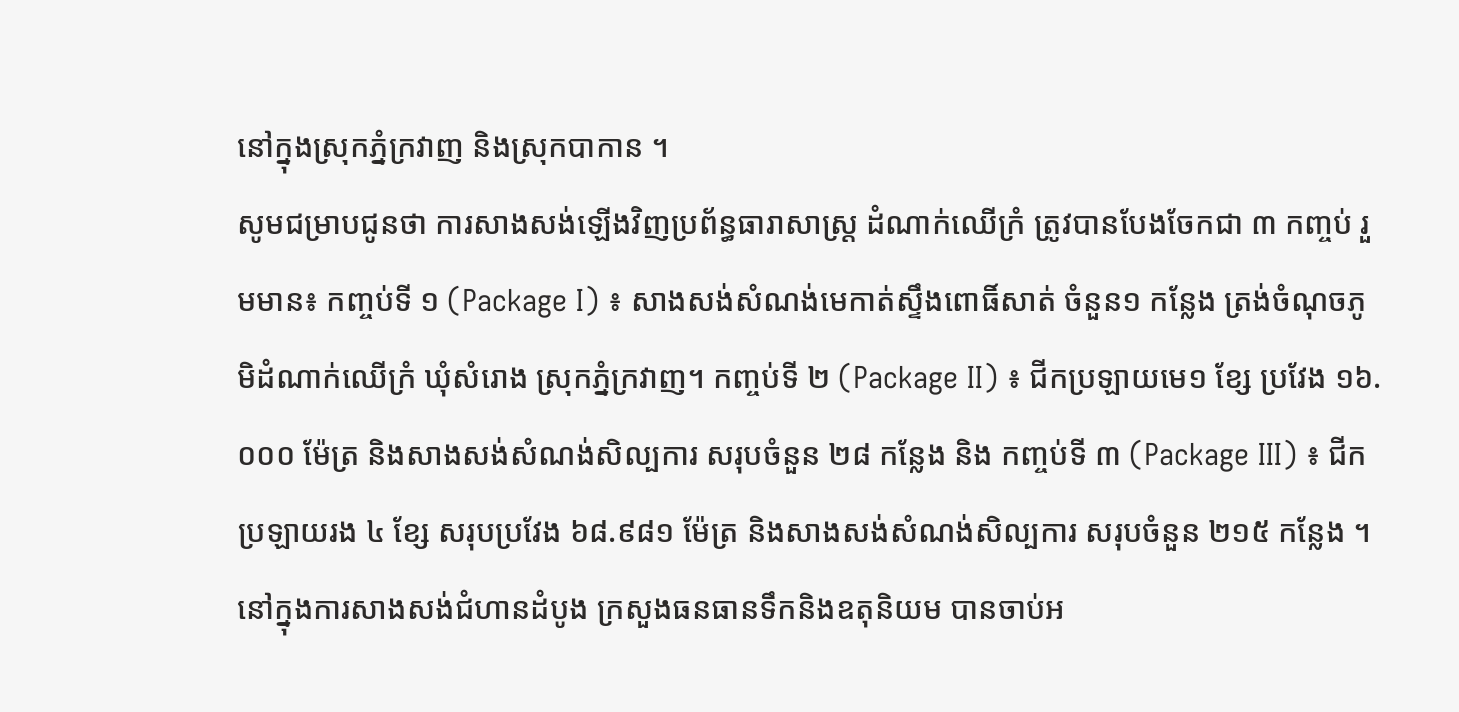នៅក្នុងស្រុកភ្នំក្រវាញ និងស្រុកបាកាន ។
សូមជម្រាបជូនថា ការសាងសង់ឡើងវិញប្រព័ន្ធធារាសាស្ត្រ ដំណាក់ឈើក្រំ ត្រូវបានបែងចែកជា ៣ កញ្ចប់ រួមមាន៖ កញ្ចប់ទី ១ (Package I) ៖ សាងសង់សំណង់មេកាត់ស្ទឹងពោធិ៍សាត់ ចំនួន១ កន្លែង ត្រង់ចំណុចភូមិដំណាក់ឈើក្រំ ឃុំសំរោង ស្រុកភ្នំក្រវាញ។ កញ្ចប់ទី ២ (Package II) ៖ ជីកប្រឡាយមេ១ ខ្សែ ប្រវែង ១៦.០០០ ម៉ែត្រ និងសាងសង់សំណង់សិល្បការ សរុបចំនួន ២៨ កន្លែង និង កញ្ចប់ទី ៣ (Package III) ៖ ជីកប្រឡាយរង ៤ ខ្សែ សរុបប្រវែង ៦៨.៩៨១ ម៉ែត្រ និងសាងសង់សំណង់សិល្បការ សរុបចំនួន ២១៥ កន្លែង ។
នៅក្នុងការសាងសង់ជំហានដំបូង ក្រសួងធនធានទឹកនិងឧតុនិយម បានចាប់អ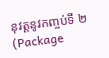នុវត្តនូវកញ្ចប់ទី ២ (Package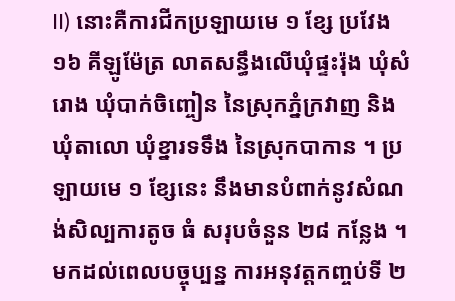II) នោះគឺការជីកប្រឡាយមេ ១ ខ្សែ ប្រវែង ១៦ គីឡូម៉ែត្រ លាតសន្ធឹងលើឃុំផ្ទះរ៉ុង ឃុំសំរោង ឃុំបាក់ចិញ្ចៀន នៃស្រុកភ្នំក្រវាញ និងឃុំតាលោ ឃុំខ្នារទទឹង នៃស្រុកបាកាន ។ ប្រឡាយមេ ១ ខ្សែនេះ នឹងមានបំពាក់នូវសំណង់សិល្បការតូច ធំ សរុបចំនួន ២៨ កន្លែង ។ មកដល់ពេលបច្ចុប្បន្ន ការអនុវត្តកញ្ចប់ទី ២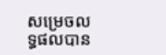សម្រេចលទ្ធផលបាន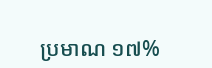ប្រមាណ ១៧%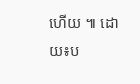ហើយ ៕ ដោយ៖ប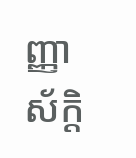ញ្ញាស័ក្តិ